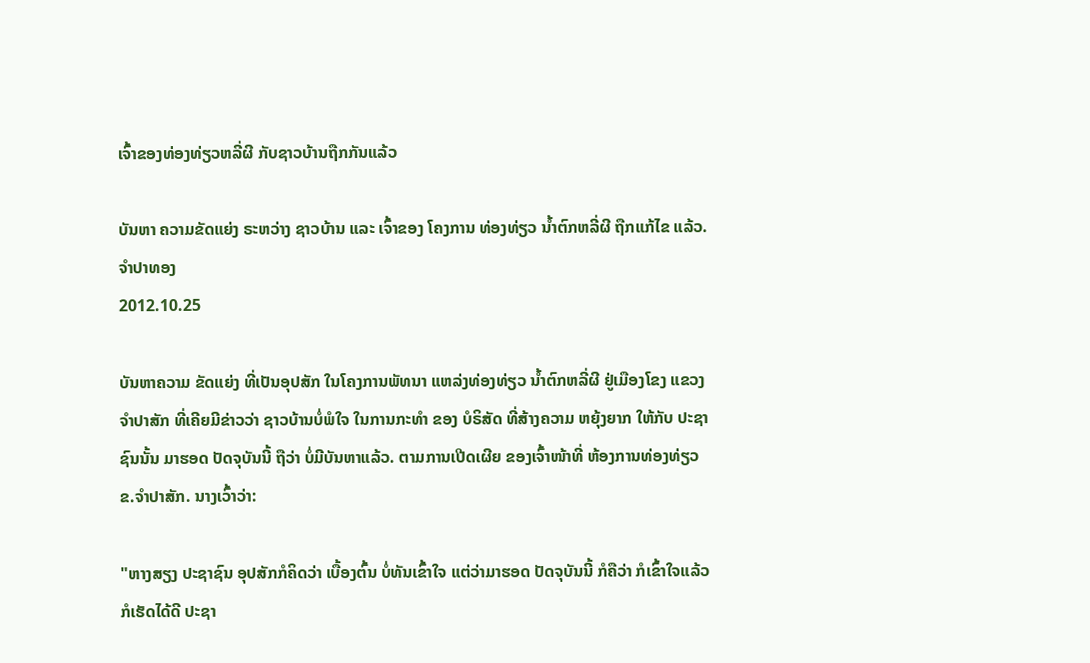ເຈົ້າຂອງທ່ອງທ່ຽວຫລີ່ຜີ ກັບຊາວບ້ານຖືກກັນແລ້ວ

ບັນຫາ ຄວາມຂັດແຍ່ງ ຣະຫວ່າງ ຊາວບ້ານ ແລະ ເຈົ້າຂອງ ໂຄງການ ທ່ອງທ່ຽວ ນໍ້າຕົກຫລີ່ຜີ ຖືກແກ້ໄຂ ແລ້ວ.
ຈໍາປາທອງ
2012.10.25

ບັນຫາຄວາມ ຂັດແຍ່ງ ທີ່ເປັນອຸປສັກ ໃນໂຄງການພັທນາ ແຫລ່ງທ່ອງທ່ຽວ ນໍ້າຕົກຫລີ່ຜີ ຢູ່ເມືອງໂຂງ ແຂວງຈໍາປາສັກ ທີ່ເຄີຍມີຂ່າວວ່າ ຊາວບ້ານບໍ່ພໍໃຈ ໃນການກະທໍາ ຂອງ ບໍຣິສັດ ທີ່ສ້າງຄວາມ ຫຍຸ້ງຍາກ ໃຫ້ກັບ ປະຊາຊົນນັ້ນ ມາຮອດ ປັດຈຸບັນນີ້ ຖືວ່າ ບໍ່ມີບັນຫາແລ້ວ. ຕາມການເປີດເຜີຍ ຂອງເຈົ້າໜ້າທີ່ ຫ້ອງການທ່ອງທ່ຽວ ຂ.ຈໍາປາສັກ. ນາງເວົ້າວ່າ:

"ຫາງສຽງ ປະຊາຊົນ ອຸປສັກກໍຄິດວ່າ ເບື້ອງຕົ້ນ ບໍ່ທັນເຂົ້າໃຈ ແຕ່ວ່າມາຮອດ ປັດຈຸບັນນີ້ ກໍຄືວ່າ ກໍເຂົ້າໃຈແລ້ວ ກໍເຮັດໄດ້ດີ ປະຊາ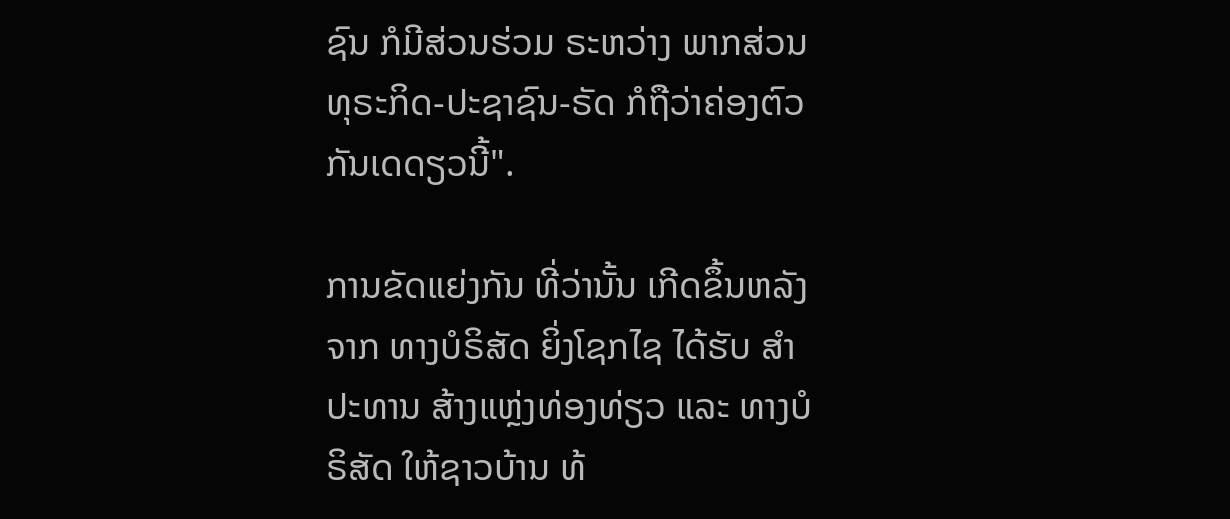ຊົນ ກໍມີສ່ວນຮ່ວມ ຣະຫວ່າງ ພາກສ່ວນ ທຸຣະກິດ-ປະຊາຊົນ-ຣັດ ກໍຖືວ່າຄ່ອງຕົວ ກັນເດດຽວນີ້".

ການຂັດແຍ່ງກັນ ທີ່ວ່ານັ້ນ ເກີດຂຶ້ນຫລັງຈາກ ທາງບໍຣິສັດ ຍິ່ງໂຊກໄຊ ໄດ້ຮັບ ສໍາປະທານ ສ້າງແຫຼ່ງທ່ອງທ່ຽວ ແລະ ທາງບໍຣິສັດ ໃຫ້ຊາວບ້ານ ທ້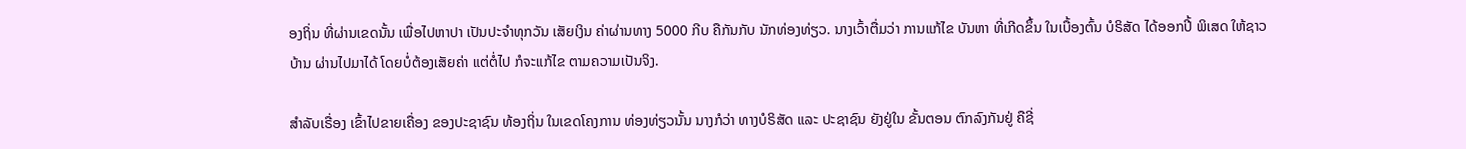ອງຖິ່ນ ທີ່ຜ່ານເຂດນັ້ນ ເພື່ອໄປຫາປາ ເປັນປະຈໍາທຸກວັນ ເສັຍເງິນ ຄ່າຜ່ານທາງ 5000 ກີບ ຄືກັນກັບ ນັກທ່ອງທ່ຽວ. ນາງເວົ້າຕື່ມວ່າ ການແກ້ໄຂ ບັນຫາ ທີ່ເກີດຂຶ້ນ ໃນເບື້ອງຕົ້ນ ບໍຣິສັດ ໄດ້ອອກປີ້ ພິເສດ ໃຫ້ຊາວບ້ານ ຜ່ານໄປມາໄດ້ ໂດຍບໍ່ຕ້ອງເສັຍຄ່າ ແຕ່ຕໍ່ໄປ ກໍຈະແກ້ໄຂ ຕາມຄວາມເປັນຈິງ.

ສໍາລັບເຣື່ອງ ເຂົ້າໄປຂາຍເຄື່ອງ ຂອງປະຊາຊົນ ທ້ອງຖິ່ນ ໃນເຂດໂຄງການ ທ່ອງທ່ຽວນັ້ນ ນາງກໍວ່າ ທາງບໍຣິສັດ ແລະ ປະຊາຊົນ ຍັງຢູ່ໃນ ຂັ້ນຕອນ ຕົກລົງກັນຢູ່ ຄືຊີ່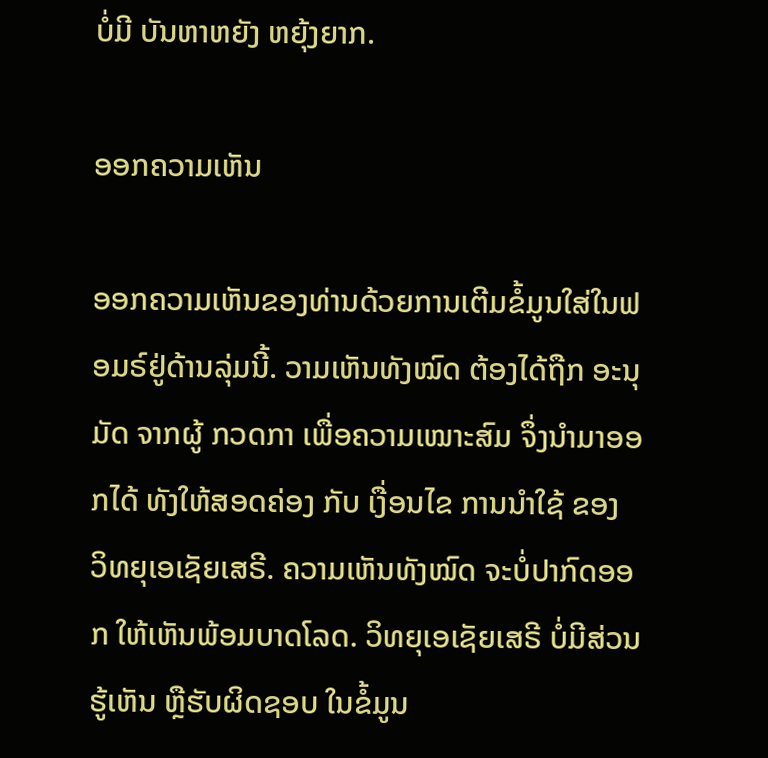ບໍ່ມີ ບັນຫາຫຍັງ ຫຍຸ້ງຍາກ.

ອອກຄວາມເຫັນ

ອອກຄວາມເຫັນຂອງທ່ານດ້ວຍການເຕີມຂໍ້ມູນໃສ່ໃນຟອມຣ໌ຢູ່ດ້ານລຸ່ມນີ້. ວາມເຫັນທັງໝົດ ຕ້ອງໄດ້ຖືກ ອະນຸມັດ ຈາກຜູ້ ກວດກາ ເພື່ອຄວາມເໝາະສົມ ຈຶ່ງນໍາມາອອກໄດ້ ທັງໃຫ້ສອດຄ່ອງ ກັບ ເງື່ອນໄຂ ການນຳໃຊ້ ຂອງ ວິທຍຸເອເຊັຍເສຣີ. ຄວາມເຫັນທັງໝົດ ຈະບໍ່ປາກົດອອກ ໃຫ້ເຫັນພ້ອມບາດໂລດ. ວິທຍຸເອເຊັຍເສຣີ ບໍ່ມີສ່ວນຮູ້ເຫັນ ຫຼືຮັບຜິດຊອບ ໃນຂໍ້ມູນ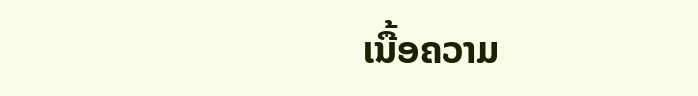ເນື້ອຄວາມ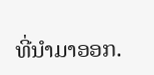ທີ່ນໍາມາອອກ.